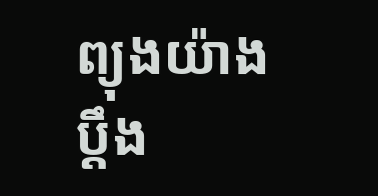ព្យុងយ៉ាង ប្ដឹង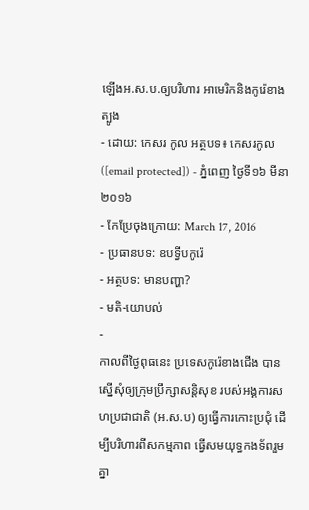ឡើងអ.ស.ប.ឲ្យបរិហារ អាមេរិកនិងកូរ៉េខាងត្បូង
- ដោយ: កេសរ កូល អត្ថបទ៖ កេសរកូល ([email protected]) - ភ្នំពេញ ថ្ងៃទី១៦ មីនា ២០១៦
- កែប្រែចុងក្រោយ: March 17, 2016
- ប្រធានបទ: ឧបទ្វីបកូរ៉េ
- អត្ថបទ: មានបញ្ហា?
- មតិ-យោបល់
-
កាលពីថ្ងៃពុធនេះ ប្រទេសកូរ៉េខាងជើង បានស្នើសុំឲ្យក្រុមប្រឹក្សាសន្តិសុខ របស់អង្គការសហប្រជាជាតិ (អ.ស.ប) ឲ្យធ្វើការកោះប្រជុំ ដើម្បីបរិហារពីសកម្មភាព ធ្វើសមយុទ្ធកងទ័ពរួមគ្នា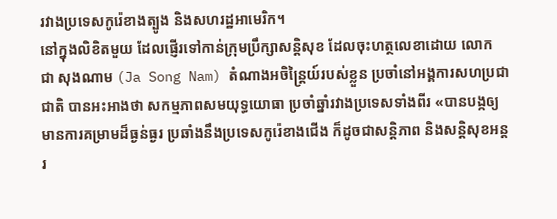រវាងប្រទេសកូរ៉េខាងត្បូង និងសហរដ្ឋអាមេរិក។
នៅក្នុងលិខិតមួយ ដែលផ្ញើរទៅកាន់ក្រុមប្រឹក្សាសន្តិសុខ ដែលចុះហត្ថលេខាដោយ លោក ជា សុងណាម (Ja Song Nam) តំណាងអចិន្ត្រៃយ៍របស់ខ្លួន ប្រចាំនៅអង្គការសហប្រជាជាតិ បានអះអាងថា សកម្មភាពសមយុទ្ធយោធា ប្រចាំឆ្នាំរវាងប្រទេសទាំងពីរ «បានបង្កឲ្យមានការគម្រាមដ៏ធ្ងន់ធ្ងរ ប្រឆាំងនឹងប្រទេសកូរ៉េខាងជើង ក៏ដូចជាសន្តិភាព និងសន្តិសុខអន្តរ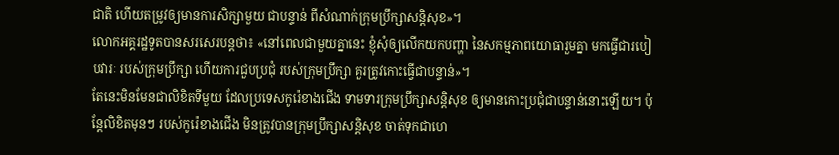ជាតិ ហើយតម្រូវឲ្យមានការសិក្សាមួយ ជាបន្ទាន់ ពីសំណាក់ក្រុមប្រឹក្សាសន្តិសុខ»។
លោកអគ្គរដ្ឋទូតបានសរសេរបន្តថា៖ «នៅពេលជាមួយគ្នានេះ ខ្ញុំសុំឲ្យលើកយកបញ្ហា នៃសកម្មភាពយោធារួមគ្នា មកធ្វើជារបៀបវារៈ របស់ក្រុមប្រឹក្សា ហើយការជួបប្រជុំ របស់ក្រុមប្រឹក្សា គួរត្រូវកោះធ្វើជាបន្ទាន់»។
តែនេះមិនមែនជាលិខិតទីមួយ ដែលប្រទេសកូរ៉េខាងជើង ទាមទារក្រុមប្រឹក្សាសន្តិសុខ ឲ្យមានកោះប្រជុំជាបន្ទាន់នោះឡើយ។ ប៉ុន្តែលិខិតមុនៗ របស់កូរ៉េខាងជើង មិនត្រូវបានក្រុមប្រឹក្សាសន្តិសុខ ចាត់ទុកជាហេ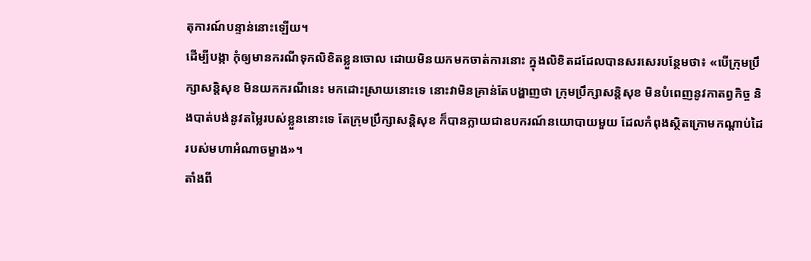តុការណ៍បន្ទាន់នោះឡើយ។
ដើម្បីបង្កា កុំឲ្យមានករណីទុកលិខិតខ្លួនចោល ដោយមិនយកមកចាត់ការនោះ ក្នុងលិខិតដដែលបានសរសេរបន្ថែមថា៖ «បើក្រុមប្រឹក្សាសន្តិសុខ មិនយកករណីនេះ មកដោះស្រាយនោះទេ នោះវាមិនគ្រាន់តែបង្ហាញថា ក្រុមប្រឹក្សាសន្តិសុខ មិនបំពេញនូវកាតព្វកិច្ច និងបាត់បង់នូវតម្លៃរបស់ខ្លួននោះទេ តែក្រុមប្រឹក្សាសន្តិសុខ ក៏បានក្លាយជាឧបករណ៍នយោបាយមួយ ដែលកំពុងស្ថិតក្រោមកណ្ដាប់ដៃ របស់មហាអំណាចម្ខាង»។
តាំងពី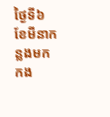ថ្ងៃទី៦ ខែមីនាកន្លងមក កង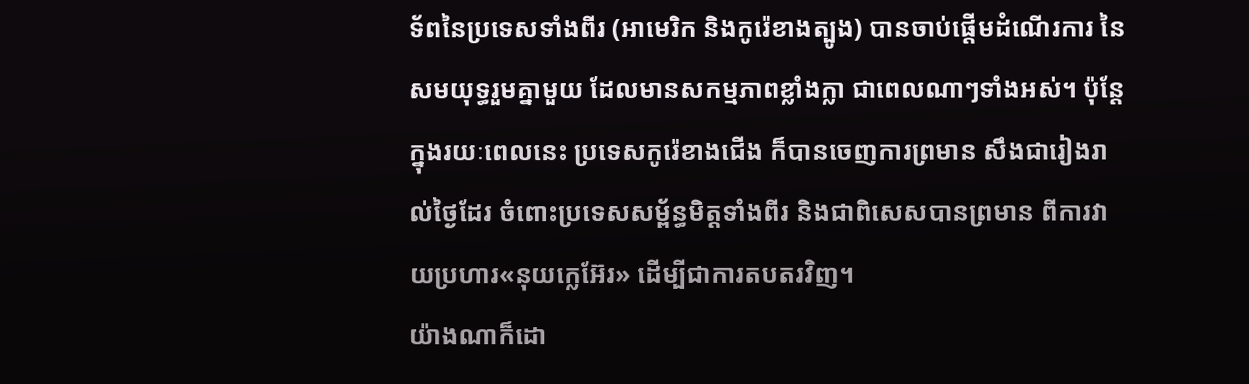ទ័ពនៃប្រទេសទាំងពីរ (អាមេរិក និងកូរ៉េខាងត្បូង) បានចាប់ផ្ដើមដំណើរការ នៃសមយុទ្ធរួមគ្នាមួយ ដែលមានសកម្មភាពខ្លាំងក្លា ជាពេលណាៗទាំងអស់។ ប៉ុន្តែក្នុងរយៈពេលនេះ ប្រទេសកូរ៉េខាងជើង ក៏បានចេញការព្រមាន សឹងជារៀងរាល់ថ្ងៃដែរ ចំពោះប្រទេសសម្ព័ន្ធមិត្តទាំងពីរ និងជាពិសេសបានព្រមាន ពីការវាយប្រហារ«នុយក្លេអ៊ែរ» ដើម្បីជាការតបតរវិញ។
យ៉ាងណាក៏ដោ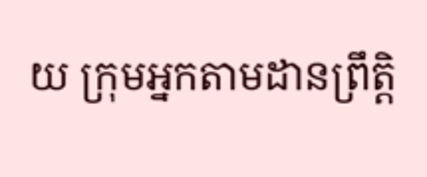យ ក្រុមអ្នកតាមដានព្រឹត្តិ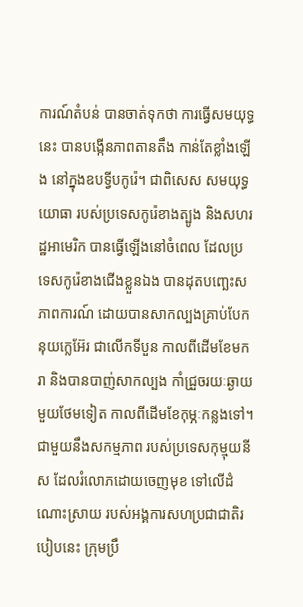ការណ៍តំបន់ បានចាត់ទុកថា ការធ្វើសមយុទ្ធនេះ បានបង្កើនភាពតានតឹង កាន់តែខ្លាំងឡើង នៅក្នុងឧបទ្វីបកូរ៉េ។ ជាពិសេស សមយុទ្ធយោធា របស់ប្រទេសកូរ៉េខាងត្បូង និងសហរដ្ឋអាមេរិក បានធ្វើឡើងនៅចំពេល ដែលប្រទេសកូរ៉េខាងជើងខ្លួនឯង បានដុតបញ្ឆេះសភាពការណ៍ ដោយបានសាកល្បងគ្រាប់បែកនុយក្លេអ៊ែរ ជាលើកទីបួន កាលពីដើមខែមករា និងបានបាញ់សាកល្បង កាំជ្រួចរយៈឆ្ងាយមួយថែមទៀត កាលពីដើមខែកុម្ភៈកន្លងទៅ។
ជាមួយនឹងសកម្មភាព របស់ប្រទេសកុម្មុយនីស ដែលរំលោភដោយចេញមុខ ទៅលើដំណោះស្រាយ របស់អង្គការសហប្រជាជាតិរបៀបនេះ ក្រុមប្រឹ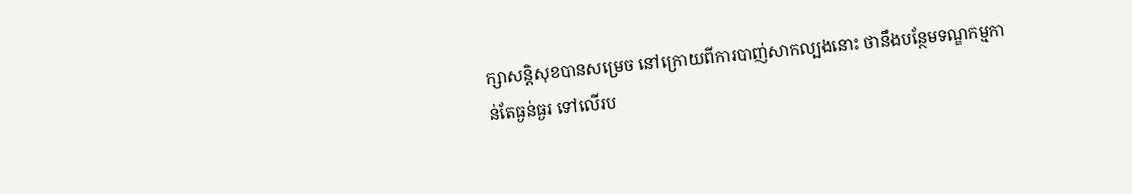ក្សាសន្តិសុខបានសម្រេច នៅក្រោយពីការបាញ់សាកល្បងនោះ ថានឹងបន្ថែមទណ្ឌកម្មកាន់តែធ្ងន់ធ្ងរ ទៅលើរប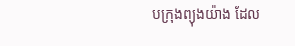បក្រុងព្យុងយ៉ាង ដែល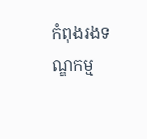កំពុងរងទណ្ឌកម្ម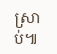ស្រាប់៕